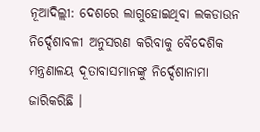ନୂଆଦିଲ୍ଲୀ: ଦେଶରେ ଲାଗୁହୋଇଥିବା ଲକଡାଉନ ନିର୍ଦ୍ଦେଶାବଳୀ ଅନୁସରଣ କରିବାକୁ ବୈଦେଶିକ ମନ୍ତ୍ରଣାଳୟ ଦୂତାବାସମାନଙ୍କୁ ନିର୍ଦ୍ଦେଶାନାମା ଜାରିକରିଛି ।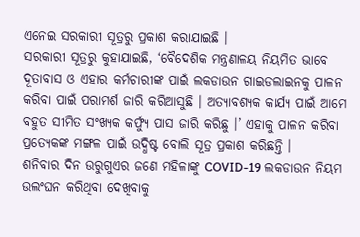ଏନେଇ ସରକାରୀ ସୂତ୍ରରୁ ପ୍ରକାଶ କରାଯାଇଛି ।
ସରକାରୀ ସୂତ୍ରରୁ କୁହାଯାଇଛି, ‘ବୈଦେଶିକ ମନ୍ତ୍ରଣାଳୟ ନିୟମିତ ଭାବେ ଦୂତାବାସ ଓ ଏହାର କର୍ମଚାରୀଙ୍କ ପାଇଁ ଲକଡାଉନ ଗାଇଡଲାଇନକୁ ପାଳନ କରିବା ପାଇଁ ପରାମର୍ଶ ଜାରି କରିଆସୁଛି । ଅତ୍ୟାବଶ୍ୟକ କାର୍ଯ୍ୟ ପାଇଁ ଆମେ ବହୁତ ସୀମିତ ସଂଖ୍ୟକ କର୍ଫ୍ୟୁ ପାସ ଜାରି କରିଛୁ ।’ ଏହାକୁ ପାଳନ କରିବା ପ୍ରତ୍ୟେକଙ୍କ ମଙ୍ଗଳ ପାଇଁ ଉଦ୍ଧିଷ୍ଟ ବୋଲି ସୂତ୍ର ପ୍ରକାଶ କରିଛନ୍ତି ।
ଶନିବାର ଦିନ ଉରୁଗୁଏର ଜଣେ ମହିଳାଙ୍କୁ COVID-19 ଲକଡାଉନ ନିୟମ ଉଲଂଘନ କରିଥିବା ଦେଖିବାକୁ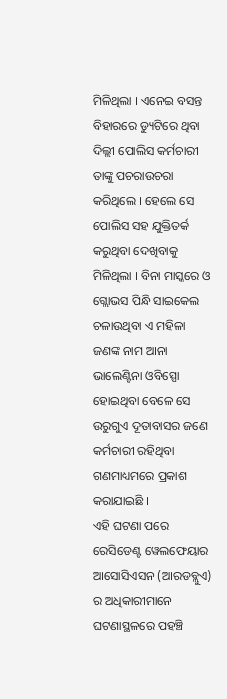ମିଳିଥିଲା । ଏନେଇ ବସନ୍ତ ବିହାରରେ ଡ୍ୟୁଟିରେ ଥିବା ଦିଲ୍ଲୀ ପୋଲିସ କର୍ମଚାରୀ ତାଙ୍କୁ ପଚରାଉଚରା କରିଥିଲେ । ହେଲେ ସେ ପୋଲିସ ସହ ଯୁକ୍ତିତର୍କ କରୁଥିବା ଦେଖିବାକୁ ମିଳିଥିଲା । ବିନା ମାସ୍କରେ ଓ ଗ୍ଲୋଭସ ପିନ୍ଧି ସାଇକେଲ ଚଳାଉଥିବା ଏ ମହିଳା ଜଣଙ୍କ ନାମ ଆନା ଭାଲେଣ୍ଟିନା ଓବିସ୍ପୋ ହୋଇଥିବା ବେଳେ ସେ ଉରୁଗୁଏ ଦୂତାବାସର ଜଣେ କର୍ମଚାରୀ ରହିଥିବା ଗଣମାଧ୍ୟମରେ ପ୍ରକାଶ କରାଯାଇଛି ।
ଏହି ଘଟଣା ପରେ ରେସିଡେଣ୍ଟ ୱେଲଫେୟାର ଆସୋସିଏସନ (ଆରଡବ୍ଲୁଏ) ର ଅଧିକାରୀମାନେ ଘଟଣାସ୍ଥଳରେ ପହଞ୍ଚି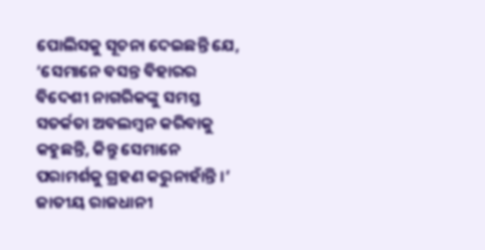ପୋଲିସକୁ ସୂଚନା ଦେଇଛନ୍ତି ଯେ, ‘ସେମାନେ ବସନ୍ତ ବିହାରର ବିଦେଶୀ ନାଗରିକଙ୍କୁ ସମସ୍ତ ସତର୍କତା ଅବଲମ୍ବନ କରିବାକୁ କହୁଛନ୍ତି, କିନ୍ତୁ ସେମାନେ ପରାମର୍ଶକୁ ଗ୍ରହଣ କରୁନାହାଁନ୍ତି ।’
ଜାତୀୟ ରାଜଧାନୀ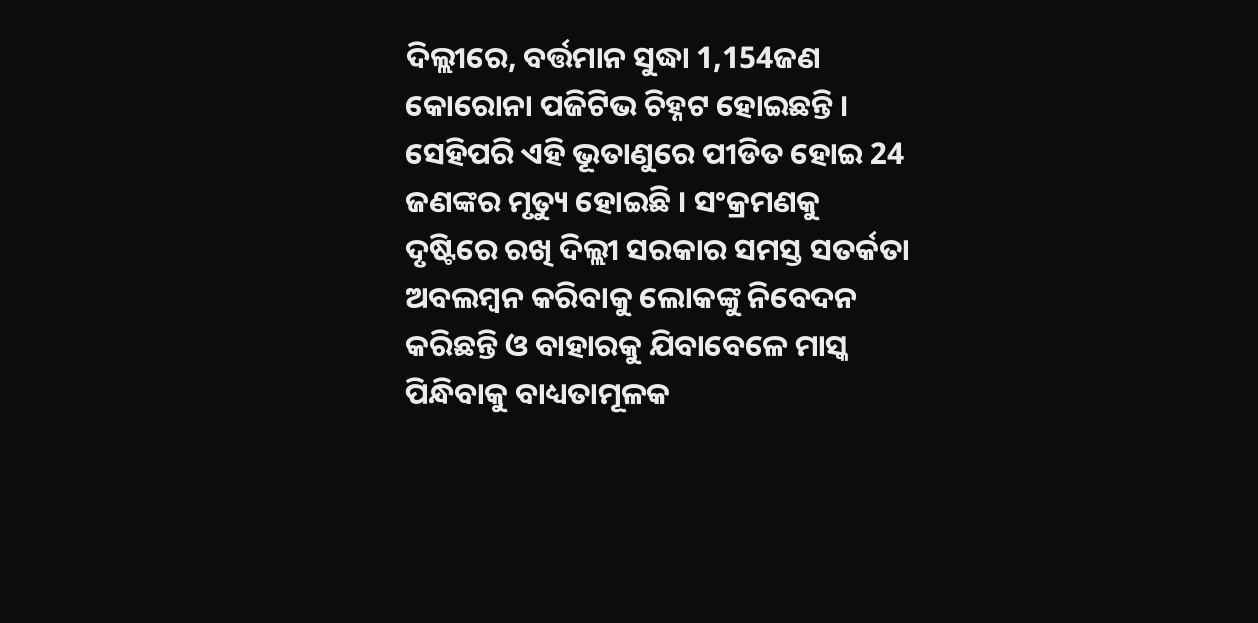ଦିଲ୍ଲୀରେ, ବର୍ତ୍ତମାନ ସୁଦ୍ଧା 1,154ଜଣ କୋରୋନା ପଜିଟିଭ ଚିହ୍ନଟ ହୋଇଛନ୍ତି । ସେହିପରି ଏହି ଭୂତାଣୁରେ ପୀଡିତ ହୋଇ 24 ଜଣଙ୍କର ମୃତ୍ୟୁ ହୋଇଛି । ସଂକ୍ରମଣକୁ ଦୃଷ୍ଟିରେ ରଖି ଦିଲ୍ଲୀ ସରକାର ସମସ୍ତ ସତର୍କତା ଅବଲମ୍ବନ କରିବାକୁ ଲୋକଙ୍କୁ ନିବେଦନ କରିଛନ୍ତି ଓ ବାହାରକୁ ଯିବାବେଳେ ମାସ୍କ ପିନ୍ଧିବାକୁ ବାଧ୍ୟତାମୂଳକ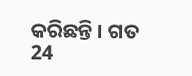କରିଛନ୍ତି । ଗତ 24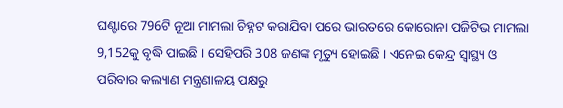ଘଣ୍ଟାରେ 796ଟି ନୂଆ ମାମଲା ଚିହ୍ନଟ କରାଯିବା ପରେ ଭାରତରେ କୋରୋନା ପଜିଟିଭ ମାମଲା 9,152କୁ ବୃଦ୍ଧି ପାଇଛି । ସେହିପରି 308 ଜଣଙ୍କ ମୃତ୍ୟୁ ହୋଇଛି । ଏନେଇ କେନ୍ଦ୍ର ସ୍ବାସ୍ଥ୍ୟ ଓ ପରିବାର କଲ୍ୟାଣ ମନ୍ତ୍ରଣାଳୟ ପକ୍ଷରୁ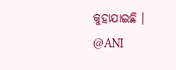କୁହାଯାଇଛି ।
@ANI